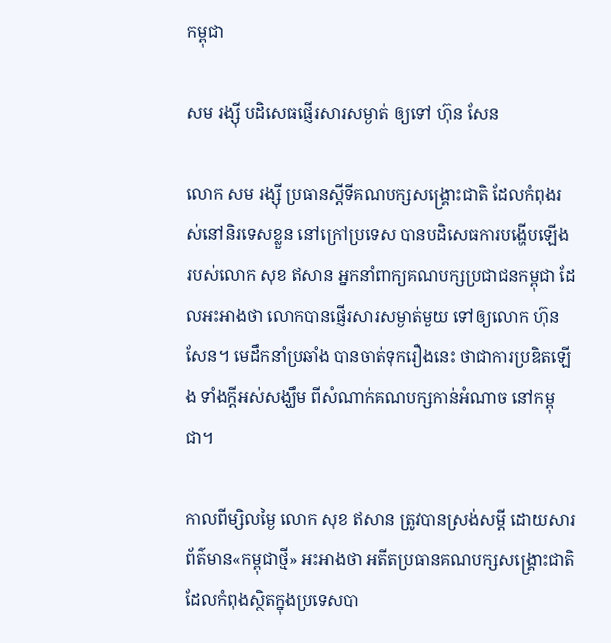កម្ពុជា

សម រង្ស៊ី បដិសេធផ្ញើរសារសម្ងាត់ ឲ្យទៅ ហ៊ុន សែន

លោក សម រង្ស៊ី ប្រធានស្ដីទីគណបក្សសង្គ្រោះជាតិ ដែលកំពុងរស់នៅនិរទេសខ្លួន នៅក្រៅប្រទេស បានបដិសេធការបង្ហើបឡើង របស់លោក សុខ ឥសាន អ្នកនាំពាក្យគណបក្សប្រជាជនកម្ពុជា ដែលអះអាងថា លោកបានផ្ញើរសារសម្ងាត់មួយ ទៅឲ្យលោក ហ៊ុន សែន។ មេដឹកនាំប្រឆាំង បានចាត់ទុករឿងនេះ ថាជាការប្រឌិតឡើង ទាំងក្ដីអស់សង្ឃឹម ពីសំណាក់គណបក្សកាន់អំណាច នៅកម្ពុជា។

កាលពីម្សិលម្ងៃ លោក សុខ ឥសាន ត្រូវបានស្រង់សម្ដី ដោយសារព័ត៌មាន«កម្ពុជាថ្មី» អះអាងថា អតីតប្រធានគណបក្សសង្គ្រោះជាតិ ដែលកំពុងស្ថិតក្នុងប្រទេសបា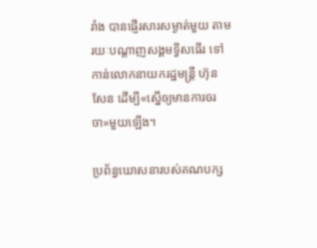រាំង បានផ្ញើរសារសម្ងាត់មួយ តាមរយៈបណ្ដាញសង្គមទ្វីសធើរ ទៅកាន់លោកនាយករដ្ឋមន្ត្រី ហ៊ុន សែន ដើម្បី«ស្នើឲ្យមានការចរចា»មួយឡើង។

ប្រព័ន្ធឃោសនារបស់គណបក្ស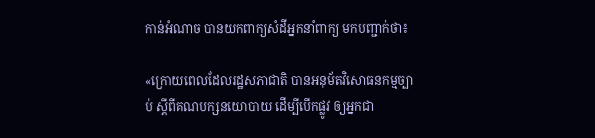កាន់អំណាច បានយកពាក្យសំដីអ្នកនាំពាក្យ មកបញ្ជាក់ថា៖

«ក្រោយពេលដែលរដ្ឋសភាជាតិ បានអនុម័តវិសោធនកម្មច្បាប់ ស្ដីពីគណបក្សនយោបាយ ដើម្បីបើកផ្លូវ ឲ្យអ្នកជា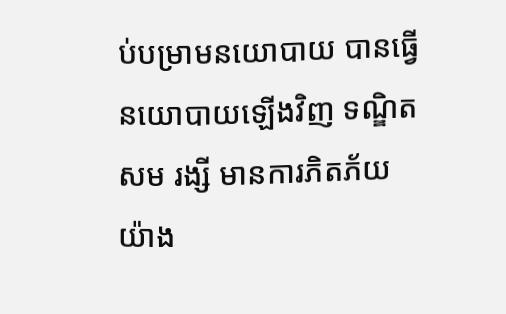ប់បម្រាមនយោបាយ បានធ្វើនយោបាយឡើងវិញ ទណ្ឌិត សម រង្សី មានការភិតភ័យយ៉ាង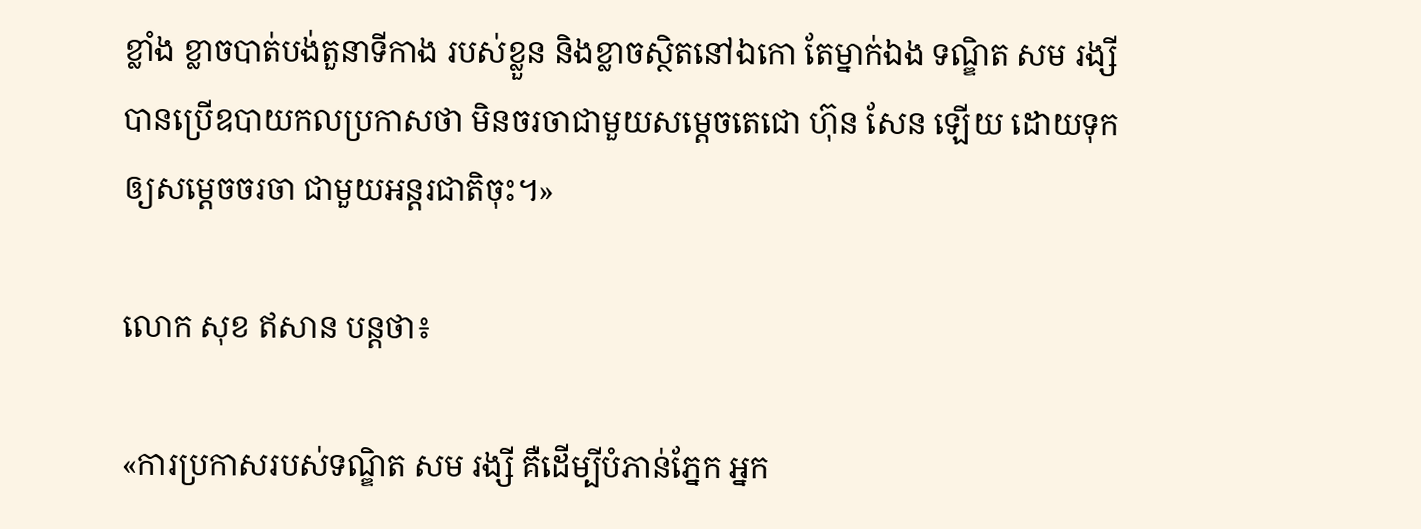ខ្លាំង ខ្លាចបាត់បង់តួនាទីកាង របស់ខ្លួន និងខ្លាចស្ថិតនៅឯកោ តែម្នាក់ឯង ទណ្ឌិត សម រង្សី បានប្រើឧបាយកលប្រកាសថា មិនចរចាជាមួយសម្ដេចតេជោ ហ៊ុន សែន ឡើយ ដោយទុកឲ្យសម្តេចចរចា ជាមួយអន្តរជាតិចុះ។»

លោក សុខ ឥសាន បន្តថា៖

«ការប្រកាសរបស់ទណ្ឌិត សម រង្សី គឺដើម្បីបំភាន់ភ្នែក អ្នក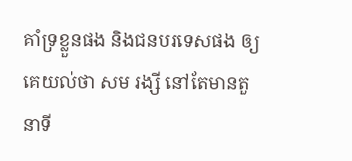គាំទ្រខ្លួនផង និងជនបរទេសផង ឲ្យគេយល់ថា សម រង្សី នៅតែមានតួនាទី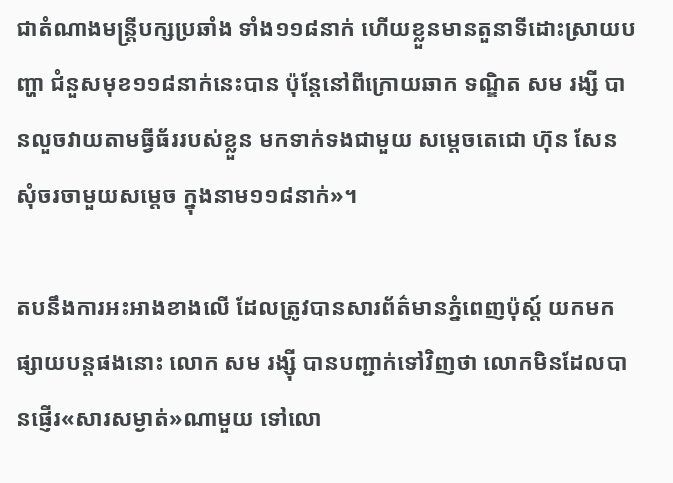ជាតំណាងមន្ត្រីបក្សប្រឆាំង ទាំង១១៨នាក់ ហើយខ្លួនមានតួនាទីដោះស្រាយបញ្ហា ជំនួសមុខ១១៨នាក់នេះបាន ប៉ុន្តែនៅពីក្រោយឆាក ទណ្ឌិត សម រង្សី បានលួចវាយតាមធ្វីធ័ររបស់ខ្លួន មកទាក់ទងជាមួយ សម្ដេចតេជោ ហ៊ុន សែន សុំចរចាមួយសម្ដេច ក្នុងនាម១១៨នាក់»។

តបនឹងការអះអាងខាងលើ ដែលត្រូវបានសារព័ត៌មានភ្នំពេញប៉ុស្ដ៍ យកមកផ្សាយបន្តផងនោះ លោក សម រង្ស៊ី បានបញ្ជាក់ទៅវិញថា លោកមិនដែលបានផ្ញើរ«សារសម្ងាត់»ណាមួយ ទៅលោ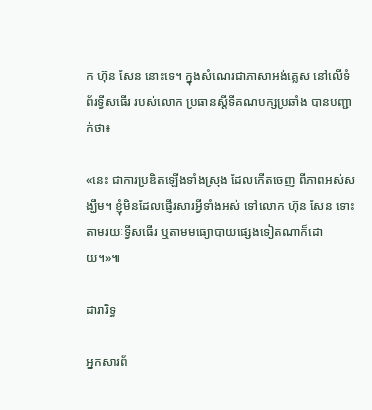ក ហ៊ុន សែន នោះទេ។ ក្នុងសំណេរជាភាសាអង់គ្លេស នៅលើទំព័រទ្វីសធើរ របស់លោក ប្រធានស្ដីទីគណបក្សប្រឆាំង បានបញ្ជាក់ថា៖

«នេះ ជាការប្រឌិតឡើងទាំងស្រុង ដែលកើតចេញ ពីភាពអស់សង្ឃឹម។ ខ្ញុំមិនដែលផ្ញើរសារអ្វីទាំងអស់ ទៅលោក ហ៊ុន សែន ទោះតាមរយៈទ្វីសធើរ ឬតាមមធ្យោបាយផ្សេងទៀតណាក៏ដោយ។»៕

ដារារិទ្ធ

អ្នកសារព័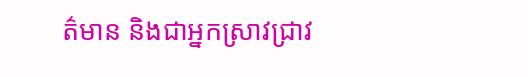ត៌មាន និងជាអ្នកស្រាវជ្រាវ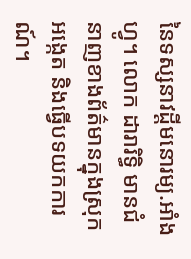នៃទស្សនាវដ្ដីមនោរម្យ.អាំងហ្វូ។ លោក ដារារិទ្ធិ មានជំនាញខាងព័ត៌មានក្នុងស្រុក អង្កេត និងធ្វើបទយកការណ៍។